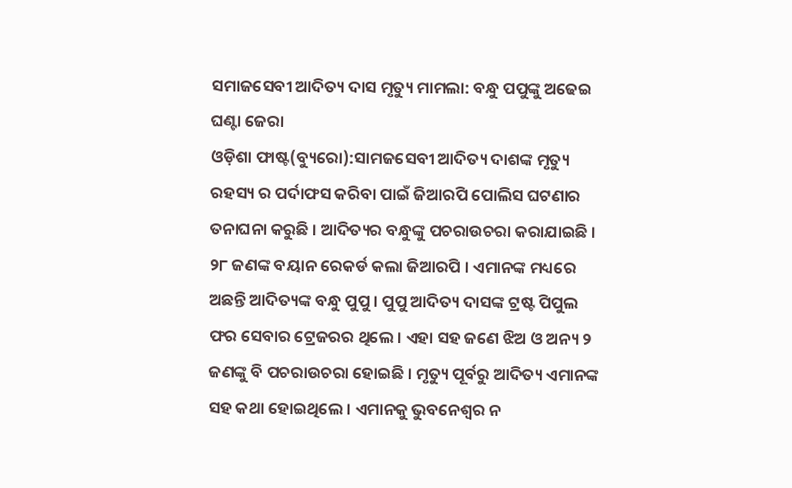ସମାଜସେବୀ ଆଦିତ୍ୟ ଦାସ ମୃତ୍ୟୁ ମାମଲା: ବନ୍ଧୁ ପପୁଙ୍କୁ ଅଢେଇ ଘଣ୍ଟା ଜେରା
ଓଡ଼ିଶା ଫାଷ୍ଟ(ବ୍ୟୁରୋ):ସାମଜସେବୀ ଆଦିତ୍ୟ ଦାଶଙ୍କ ମୃତ୍ୟୁ ରହସ୍ୟ ର ପର୍ଦାଫସ କରିବା ପାଇଁ ଜିଆରପି ପୋଲିସ ଘଟଣାର ତନାଘନା କରୁଛି । ଆଦିତ୍ୟର ବନ୍ଧୁଙ୍କୁ ପଚରାଉଚରା କରାଯାଇଛି । ୨୮ ଜଣଙ୍କ ବୟାନ ରେକର୍ଡ କଲା ଜିଆରପି । ଏମାନଙ୍କ ମଧ୍ୟରେ ଅଛନ୍ତି ଆଦିତ୍ୟଙ୍କ ବନ୍ଧୁ ପୁପୁ । ପୁପୁ ଆଦିତ୍ୟ ଦାସଙ୍କ ଟ୍ରଷ୍ଟ ପିପୁଲ ଫର ସେବାର ଟ୍ରେଜରର ଥିଲେ । ଏହା ସହ ଜଣେ ଝିଅ ଓ ଅନ୍ୟ ୨ ଜଣଙ୍କୁ ବି ପଚରାଉଚରା ହୋଇଛି । ମୃତ୍ୟୁ ପୂର୍ବରୁ ଆଦିତ୍ୟ ଏମାନଙ୍କ ସହ କଥା ହୋଇଥିଲେ । ଏମାନକୁ ଭୁବନେଶ୍ୱର ନ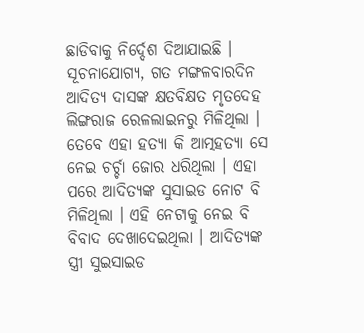ଛାଡିବାକୁ ନିର୍ଦ୍ଦେଶ ଦିଆଯାଇଛି ।
ସୂଚନାଯୋଗ୍ୟ, ଗତ ମଙ୍ଗଳବାରଦିନ ଆଦିତ୍ୟ ଦାସଙ୍କ କ୍ଷତବିକ୍ଷତ ମୃତଦେହ ଲିଙ୍ଗରାଜ ରେଳଲାଇନରୁ ମିଳିଥିଲା । ତେବେ ଏହା ହତ୍ୟା କି ଆତ୍ମହତ୍ୟା ସେ ନେଇ ଚର୍ଚ୍ଚା ଜୋର ଧରିଥିଲା । ଏହା
ପରେ ଆଦିତ୍ୟଙ୍କ ସୁସାଇଡ ନୋଟ ବି ମିଳିଥିଲା । ଏହି ନେଟାକୁ ନେଇ ବି ବିବାଦ ଦେଖାଦେଇଥିଲା । ଆଦିତ୍ୟଙ୍କ ସ୍ତ୍ରୀ ସୁଇସାଇଡ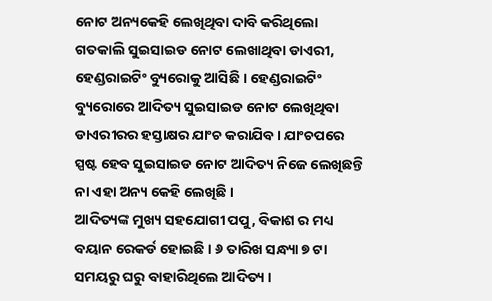ନୋଟ ଅନ୍ୟକେହି ଲେଖିଥିବା ଦାବି କରିଥିଲୋ ଗତକାଲି ସୁଇସାଇଡ ନୋଟ ଲେଖାଥିବା ଡାଏରୀ, ହେଣ୍ଡରାଇଟିଂ ବ୍ୟୁରୋକୁ ଆସିଛି । ହେଣ୍ଡରାଇଟିଂ ବ୍ୟୁରୋରେ ଆଦିତ୍ୟ ସୁଇସାଇଡ ନୋଟ ଲେଖିଥିବା ଡାଏରୀରର ହସ୍ତାକ୍ଷର ଯାଂଚ କରାଯିବ । ଯାଂଚପରେ ସ୍ପଷ୍ଟ ହେବ ସୁଇସାଇଡ ନୋଟ ଆଦିତ୍ୟ ନିଜେ ଲେଖିଛନ୍ତି ନା ଏହା ଅନ୍ୟ କେହି ଲେଖିଛି ।
ଆଦିତ୍ୟଙ୍କ ମୁଖ୍ୟ ସହଯୋଗୀ ପପୁ, ବିକାଶ ର ମଧ୍ୟ ବୟାନ ରେକର୍ଡ ହୋଇଛି । ୬ ତାରିଖ ସନ୍ଧ୍ୟା ୭ ଟା ସମୟରୁ ଘରୁ ବାହାରିଥିଲେ ଆଦିତ୍ୟ ।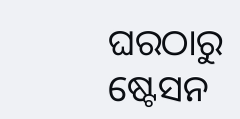ଘରଠାରୁ ଷ୍ଟେସନ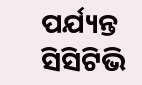ପର୍ଯ୍ୟନ୍ତ ସିସିଟିଭି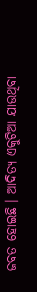ଜବତ ହୋଇଛି । ଆଦିତ୍ୟ ଏକୁଟିଆ ଯାଉଥିବା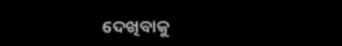ଦେଖିବାକୁ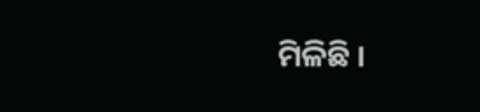ମିଳିଛି ।